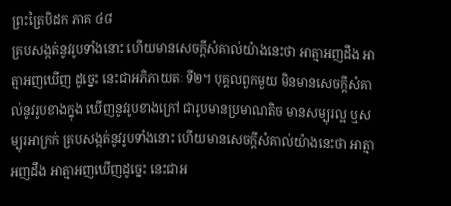ព្រះត្រៃបិដក ភាគ ៤៨
គ្របសង្កត់នូវរូបទាំងនោះ ហើយមានសេចក្ដីសំគាល់យ៉ាងនេះថា អាត្មាអញដឹង អាត្មាអញឃើញ ដូច្នេះ នេះជាអភិភាយតៈ ទី២។ បុគ្គលពួកមួយ មិនមានសេចក្ដីសំគាល់នូវរូបខាងក្នុង ឃើញនូវរូបខាងក្រៅ ជារូបមានប្រមាណតិច មានសម្បុរល្អ ឬសម្បុរអាក្រក់ គ្របសង្កត់នូវរូបទាំងនោះ ហើយមានសេចក្ដីសំគាល់យ៉ាងនេះថា អាត្មាអញដឹង អាត្មាអញឃើញដូច្នេះ នេះជាអ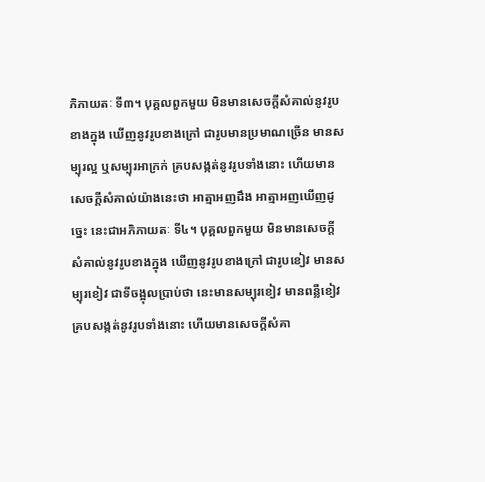ភិភាយតៈ ទី៣។ បុគ្គលពួកមួយ មិនមានសេចក្ដីសំគាល់នូវរូបខាងក្នុង ឃើញនូវរូបខាងក្រៅ ជារូបមានប្រមាណច្រើន មានសម្បុរល្អ ឬសម្បុរអាក្រក់ គ្របសង្កត់នូវរូបទាំងនោះ ហើយមានសេចក្ដីសំគាល់យ៉ាងនេះថា អាត្មាអញដឹង អាត្មាអញឃើញដូច្នេះ នេះជាអភិភាយតៈ ទី៤។ បុគ្គលពួកមួយ មិនមានសេចក្ដីសំគាល់នូវរូបខាងក្នុង ឃើញនូវរូបខាងក្រៅ ជារូបខៀវ មានសម្បុរខៀវ ជាទីចង្អុលប្រាប់ថា នេះមានសម្បុរខៀវ មានពន្លឺខៀវ គ្របសង្កត់នូវរូបទាំងនោះ ហើយមានសេចក្ដីសំគា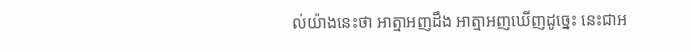ល់យ៉ាងនេះថា អាត្មាអញដឹង អាត្មាអញឃើញដូច្នេះ នេះជាអ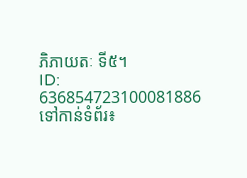ភិភាយតៈ ទី៥។
ID: 636854723100081886
ទៅកាន់ទំព័រ៖